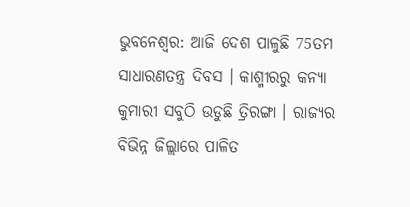ଭୁବନେଶ୍ବର: ଆଜି ଦେଶ ପାଳୁଛି 75ତମ ସାଧାରଣତନ୍ତ୍ର ଦିବସ । କାଶ୍ମୀରରୁ କନ୍ୟା କୁମାରୀ ସବୁଠି ଉଡୁଛି ତ୍ରିରଙ୍ଗା । ରାଜ୍ୟର ବିଭିନ୍ନ ଜିଲ୍ଲାରେ ପାଳିତ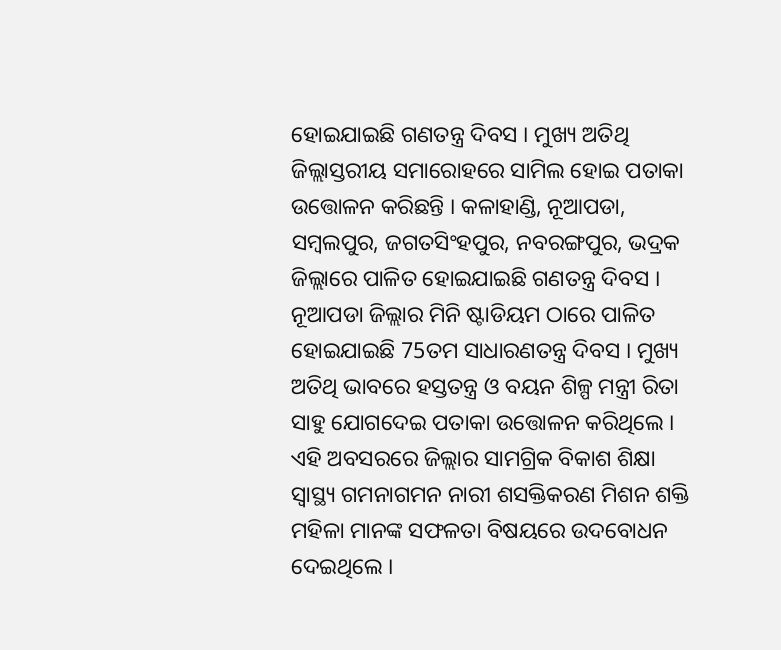ହୋଇଯାଇଛି ଗଣତନ୍ତ୍ର ଦିବସ । ମୁଖ୍ୟ ଅତିଥି ଜିଲ୍ଲାସ୍ତରୀୟ ସମାରୋହରେ ସାମିଲ ହୋଇ ପତାକା ଉତ୍ତୋଳନ କରିଛନ୍ତି । କଳାହାଣ୍ଡି, ନୂଆପଡା, ସମ୍ବଲପୁର, ଜଗତସିଂହପୁର, ନବରଙ୍ଗପୁର, ଭଦ୍ରକ ଜିଲ୍ଲାରେ ପାଳିତ ହୋଇଯାଇଛି ଗଣତନ୍ତ୍ର ଦିବସ ।
ନୂଆପଡା ଜିଲ୍ଲାର ମିନି ଷ୍ଟାଡିୟମ ଠାରେ ପାଳିତ ହୋଇଯାଇଛି 75ତମ ସାଧାରଣତନ୍ତ୍ର ଦିବସ । ମୁଖ୍ୟ ଅତିଥି ଭାବରେ ହସ୍ତତନ୍ତ୍ର ଓ ବୟନ ଶିଳ୍ପ ମନ୍ତ୍ରୀ ରିତା ସାହୁ ଯୋଗଦେଇ ପତାକା ଉତ୍ତୋଳନ କରିଥିଲେ । ଏହି ଅବସରରେ ଜିଲ୍ଲାର ସାମଗ୍ରିକ ବିକାଶ ଶିକ୍ଷା ସ୍ୱାସ୍ଥ୍ୟ ଗମନାଗମନ ନାରୀ ଶସକ୍ତିକରଣ ମିଶନ ଶକ୍ତି ମହିଳା ମାନଙ୍କ ସଫଳତା ବିଷୟରେ ଉଦବୋଧନ ଦେଇଥିଲେ ।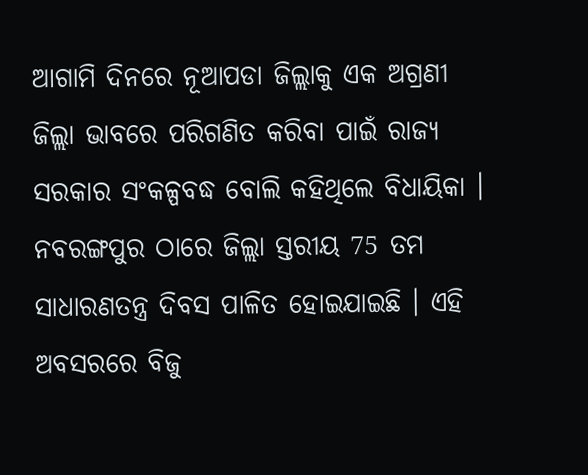ଆଗାମି ଦିନରେ ନୂଆପଡା ଜିଲ୍ଲାକୁ ଏକ ଅଗ୍ରଣୀ ଜିଲ୍ଲା ଭାବରେ ପରିଗଣିତ କରିବା ପାଇଁ ରାଜ୍ୟ ସରକାର ସଂକଳ୍ପବଦ୍ଧ ବୋଲି କହିଥିଲେ ବିଧାୟିକା ।
ନବରଙ୍ଗପୁର ଠାରେ ଜିଲ୍ଲା ସ୍ତରୀୟ 75 ତମ ସାଧାରଣତନ୍ତ୍ର ଦିବସ ପାଳିତ ହୋଇଯାଇଛି । ଏହି ଅବସରରେ ବିଜୁ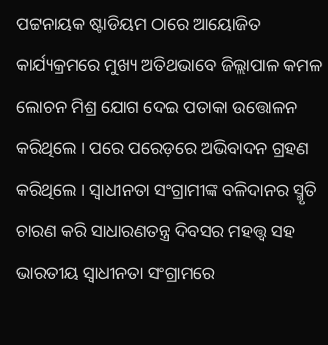ପଟ୍ଟନାୟକ ଷ୍ଟାଡିୟମ ଠାରେ ଆୟୋଜିତ କାର୍ଯ୍ୟକ୍ରମରେ ମୁଖ୍ୟ ଅତିଥଭାବେ ଜିଲ୍ଲାପାଳ କମଳ ଲୋଚନ ମିଶ୍ର ଯୋଗ ଦେଇ ପତାକା ଉତ୍ତୋଳନ କରିଥିଲେ । ପରେ ପରେଡ଼ରେ ଅଭିବାଦନ ଗ୍ରହଣ କରିଥିଲେ । ସ୍ୱାଧୀନତା ସଂଗ୍ରାମୀଙ୍କ ବଳିଦାନର ସ୍ମୃତି ଚାରଣ କରି ସାଧାରଣତନ୍ତ୍ର ଦିବସର ମହତ୍ତ୍ୱ ସହ ଭାରତୀୟ ସ୍ୱାଧୀନତା ସଂଗ୍ରାମରେ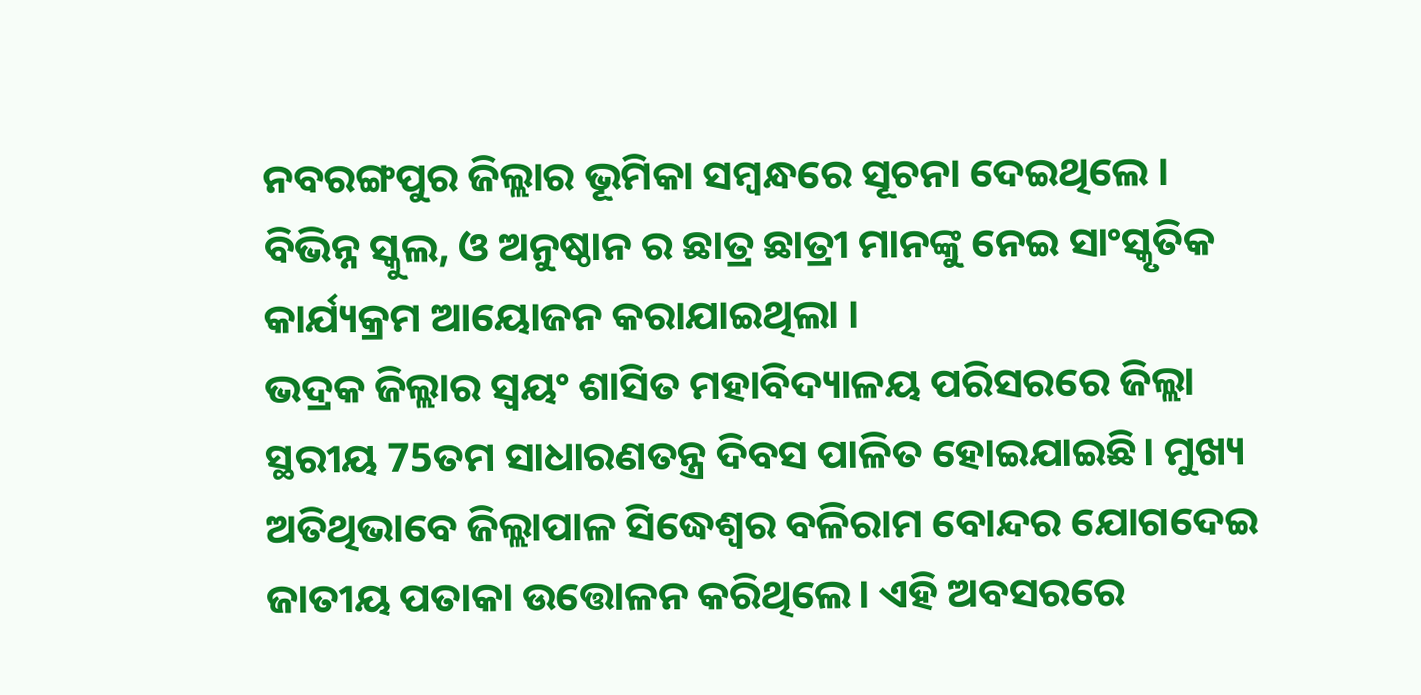ନବରଙ୍ଗପୁର ଜିଲ୍ଲାର ଭୂମିକା ସମ୍ବନ୍ଧରେ ସୂଚନା ଦେଇଥିଲେ । ବିଭିନ୍ନ ସ୍କୁଲ, ଓ ଅନୁଷ୍ଠାନ ର ଛାତ୍ର ଛାତ୍ରୀ ମାନଙ୍କୁ ନେଇ ସାଂସ୍କୃତିକ କାର୍ଯ୍ୟକ୍ରମ ଆୟୋଜନ କରାଯାଇଥିଲା ।
ଭଦ୍ରକ ଜିଲ୍ଲାର ସ୍ଵୟଂ ଶାସିତ ମହାବିଦ୍ୟାଳୟ ପରିସରରେ ଜିଲ୍ଲା ସ୍ଥରୀୟ 75ତମ ସାଧାରଣତନ୍ତ୍ର ଦିବସ ପାଳିତ ହୋଇଯାଇଛି। ମୁଖ୍ୟ ଅତିଥିଭାବେ ଜିଲ୍ଲାପାଳ ସିଦ୍ଧେଶ୍ୱର ବଳିରାମ ବୋନ୍ଦର ଯୋଗଦେଇ ଜାତୀୟ ପତାକା ଉତ୍ତୋଳନ କରିଥିଲେ। ଏହି ଅବସରରେ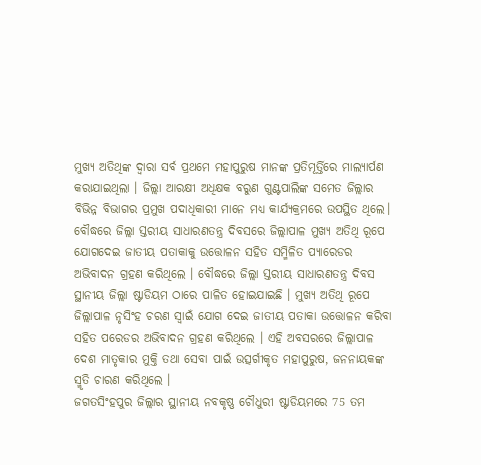ମୁଖ୍ୟ ଅତିଥିଙ୍କ ଦ୍ଵାରା ସର୍ବ ପ୍ରଥମେ ମହାପୁରୁଷ ମାନଙ୍କ ପ୍ରତିମୂର୍ତ୍ତିରେ ମାଲ୍ୟାର୍ପଣ କରାଯାଇଥିଲା । ଜିଲ୍ଲା ଆରକ୍ଷୀ ଅଧିକ୍ଷକ ବରୁଣ ଗୁଣ୍ଟପାଲିଙ୍କ ସମେତ ଜିଲ୍ଲାର ବିଭିନ୍ନ ବିଭାଗର ପ୍ରମୁଖ ପଦାଧିକାରୀ ମାନେ ମଧ୍ୟ କାର୍ଯ୍ୟକ୍ରମରେ ଉପସ୍ଥିତ ଥିଲେ।
ବୌଦ୍ଧରେ ଜିଲ୍ଲା ସ୍ତରୀୟ ସାଧାରଣତନ୍ତ୍ର ଦିବସରେ ଜିଲ୍ଲାପାଳ ମୁଖ୍ୟ ଅତିଥି ରୂପେ ଯୋଗଦେଇ ଜାତୀୟ ପତାକାକୁ ଉତ୍ତୋଳନ ସହିତ ସମ୍ମିଳିତ ପ୍ୟାରେଡର ଅଭିବାଦନ ଗ୍ରହଣ କରିଥିଲେ । ବୌଦ୍ଧରେ ଜିଲ୍ଲା ସ୍ତରୀୟ ସାଧାରଣତନ୍ତ୍ର ଦିବସ ସ୍ଥାନୀୟ ଜିଲ୍ଲା ଷ୍ଟାଡିୟମ ଠାରେ ପାଳିତ ହୋଇଯାଇଛି । ମୁଖ୍ୟ ଅତିଥି ରୂପେ ଜିଲ୍ଲାପାଳ ନୃସିଂହ ଚରଣ ସ୍ବାଇଁ ଯୋଗ ଦେଇ ଜାତୀୟ ପତାକା ଉତ୍ତୋଳନ କରିବା ସହିତ ପରେଡର ଅଭିବାଦନ ଗ୍ରହଣ କରିଥିଲେ । ଏହି ଅବସରରେ ଜିଲ୍ଲାପାଳ ଦେଶ ମାତୃକାର ମୁକ୍ତି ତଥା ସେବା ପାଇଁ ଉତ୍ସର୍ଗୀକୃତ ମହାପୁରୁଷ, ଜନନାୟକଙ୍କ ସ୍ମୃତି ଚାରଣ କରିଥିଲେ ।
ଜଗତସିଂହପୁର ଜିଲ୍ଲାର ସ୍ଥାନୀୟ ନବକୃଷ୍ଣ ଚୌଧୁରୀ ଷ୍ଟାଡିୟମରେ 75 ତମ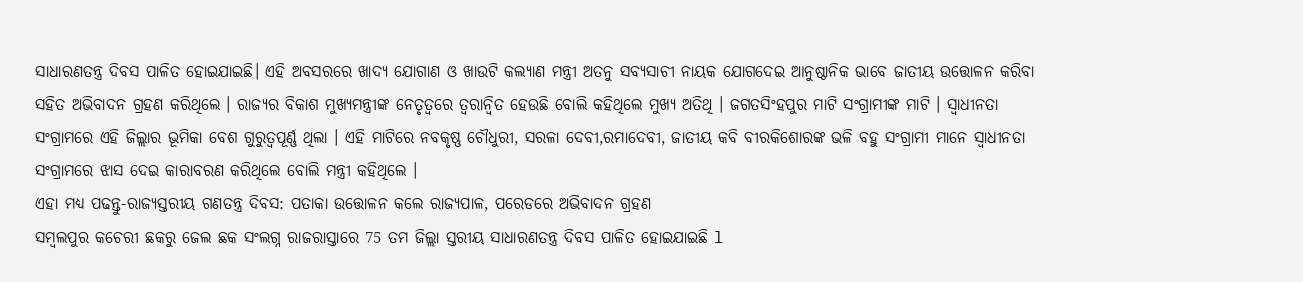ସାଧାରଣତନ୍ତ୍ର ଦିବସ ପାଳିତ ହୋଇଯାଇଛି। ଏହି ଅବସରରେ ଖାଦ୍ୟ ଯୋଗାଣ ଓ ଖାଉଟି କଲ୍ୟାଣ ମନ୍ତ୍ରୀ ଅତନୁ ସବ୍ୟସାଚୀ ନାୟକ ଯୋଗଦେଇ ଆନୁଷ୍ଠାନିକ ଭାବେ ଜାତୀୟ ଉତ୍ତୋଳନ କରିବା ସହିତ ଅଭିବାଦନ ଗ୍ରହଣ କରିଥିଲେ । ରାଜ୍ୟର ବିକାଶ ମୁଖ୍ୟମନ୍ତ୍ରୀଙ୍କ ନେତୃତ୍ୱରେ ତ୍ୱରାନ୍ୱିତ ହେଉଛି ବୋଲି କହିଥିଲେ ମୁଖ୍ୟ ଅତିଥି । ଜଗତସିଂହପୁର ମାଟି ସଂଗ୍ରାମୀଙ୍କ ମାଟି । ସ୍ଵାଧୀନତା ସଂଗ୍ରାମରେ ଏହି ଜିଲ୍ଲାର ଭୂମିକା ବେଶ ଗୁରୁତ୍ୱପୂର୍ଣ୍ଣ ଥିଲା । ଏହି ମାଟିରେ ନବକୃଷ୍ଣ ଚୌଧୁରୀ, ସରଳା ଦେବୀ,ରମାଦେବୀ, ଜାତୀୟ କବି ବୀରକିଶୋରଙ୍କ ଭଳି ବହୁ ସଂଗ୍ରାମୀ ମାନେ ସ୍ୱାଧୀନତା ସଂଗ୍ରାମରେ ଝାସ ଦେଇ କାରାବରଣ କରିଥିଲେ ବୋଲି ମନ୍ତ୍ରୀ କହିଥିଲେ ।
ଏହା ମଧ୍ୟ ପଢନ୍ତୁ-ରାଜ୍ୟସ୍ତରୀୟ ଗଣତନ୍ତ୍ର ଦିବସ: ପତାକା ଉତ୍ତୋଳନ କଲେ ରାଜ୍ୟପାଳ, ପରେଡରେ ଅଭିବାଦନ ଗ୍ରହଣ
ସମ୍ବଲପୁର କଚେରୀ ଛକରୁ ଜେଲ ଛକ ସଂଲଗ୍ନ ରାଜରାସ୍ତାରେ 75 ତମ ଜିଲ୍ଲା ସ୍ତରୀୟ ସାଧାରଣତନ୍ତ୍ର ଦିବସ ପାଳିତ ହୋଇଯାଇଛି l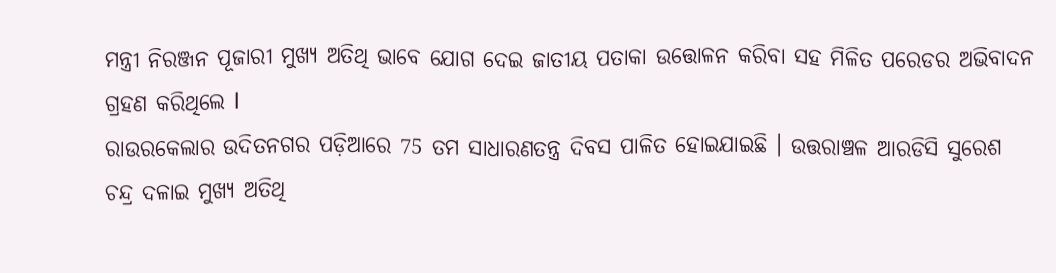ମନ୍ତ୍ରୀ ନିରଞ୍ଜନ ପୂଜାରୀ ମୁଖ୍ୟ ଅତିଥି ଭାବେ ଯୋଗ ଦେଇ ଜାତୀୟ ପତାକା ଉତ୍ତୋଳନ କରିବା ସହ ମିଳିତ ପରେଡର ଅଭିବାଦନ ଗ୍ରହଣ କରିଥିଲେ l
ରାଉରକେଲାର ଉଦିତନଗର ପଡ଼ିଆରେ 75 ତମ ସାଧାରଣତନ୍ତ୍ର ଦିବସ ପାଳିତ ହୋଇଯାଇଛି । ଉତ୍ତରାଞ୍ଚଳ ଆରଡିସି ସୁରେଶ ଚନ୍ଦ୍ର ଦଳାଇ ମୁଖ୍ୟ ଅତିଥି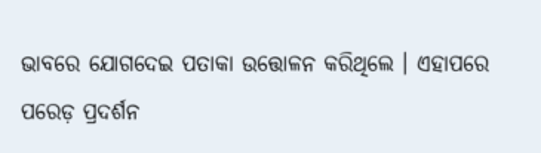ଭାବରେ ଯୋଗଦେଇ ପତାକା ଉତ୍ତୋଳନ କରିଥିଲେ । ଏହାପରେ ପରେଡ଼ ପ୍ରଦର୍ଶନ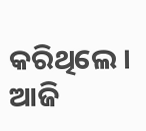କରିଥିଲେ । ଆଜି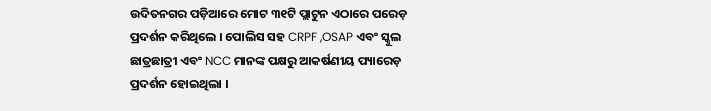ଉଦିତନଗର ପଡ଼ିଆରେ ମୋଟ ୩୧ଟି ପ୍ଲାଟୁନ ଏଠାରେ ପରେଡ଼ ପ୍ରଦର୍ଶନ କରିଥିଲେ । ପୋଲିସ ସହ CRPF ,OSAP ଏବଂ ସ୍କୁଲ ଛାତ୍ରଛାତ୍ରୀ ଏବଂ NCC ମାନଙ୍କ ପକ୍ଷରୁ ଆକର୍ଷଣୀୟ ପ୍ୟାରେଡ଼ ପ୍ରଦର୍ଶନ ହୋଇଥିଲା ।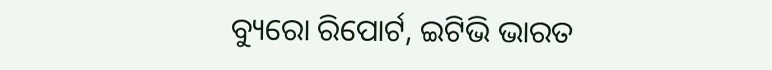ବ୍ୟୁରୋ ରିପୋର୍ଟ, ଇଟିଭି ଭାରତ